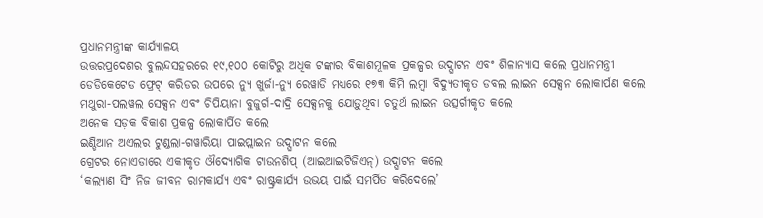ପ୍ରଧାନମନ୍ତ୍ରୀଙ୍କ କାର୍ଯ୍ୟାଳୟ
ଉତ୍ତରପ୍ରଦେଶର ବୁଲନ୍ଦସହରରେ ୧୯,୧୦୦ କୋଟିରୁ ଅଧିକ ଟଙ୍କାର ବିକାଶମୂଳକ ପ୍ରକଳ୍ପର ଉଦ୍ଘାଟନ ଏବଂ ଶିଳାନ୍ୟାସ କଲେ ପ୍ରଧାନମନ୍ତ୍ରୀ
ଡେଡିକେଟେଡ ଫ୍ରେଟ୍ କରିଡର ଉପରେ ନ୍ୟୁ ଖୁର୍ଜା-ନ୍ୟୁ ରେୱାଡି ମଧ୍ୟରେ ୧୭୩ କିମି ଲମ୍ବା ବିଦ୍ୟୁତୀକୃତ ଡବଲ ଲାଇନ ସେକ୍ସନ ଲୋକାର୍ପଣ କଲେ
ମଥୁରା-ପଲୱଲ ସେକ୍ସନ ଏବଂ ଚିପିୟାନା ବୁଜୁର୍ଗ-ଦାଦ୍ରି ସେକ୍ସନକୁ ଯୋଡ଼ୁଥିବା ଚତୁର୍ଥ ଲାଇନ ଉତ୍ସର୍ଗୀକୃତ କଲେ
ଅନେକ ସଡ଼କ ବିକାଶ ପ୍ରକଳ୍ପ ଲୋକାର୍ପିତ କଲେ
ଇଣ୍ଡିଆନ ଅଏଲର ଟୁଣ୍ଡଲା-ଗୱାରିୟା ପାଇପ୍ଲାଇନ ଉଦ୍ଘାଟନ କଲେ
ଗ୍ରେଟର ନୋଏଡାରେ ଏକୀକୃତ ଔଦ୍ୟୋଗିକ ଟାଉନଶିପ୍ (ଆଇଆଇଟିଜିଏନ୍) ଉଦ୍ଘାଟନ କଲେ
‘କଲ୍ୟାଣ ସିଂ ନିଜ ଜୀବନ ରାମକାର୍ଯ୍ୟ ଏବଂ ରାଷ୍ଟ୍ରକାର୍ଯ୍ୟ ଉଭୟ ପାଇଁ ସମର୍ପିତ କରିଦେଲେ’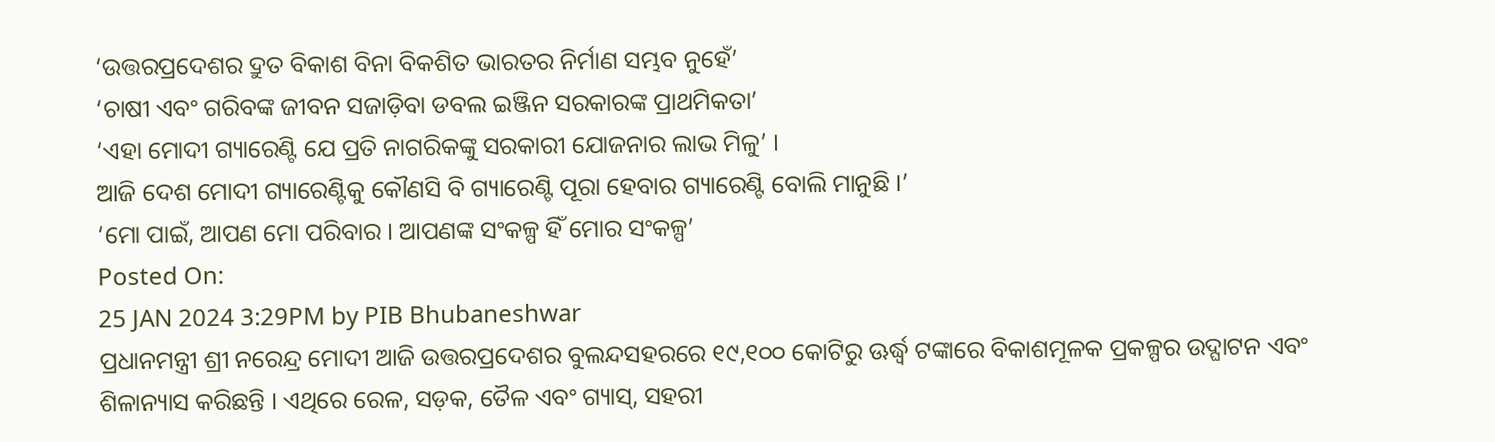‘ଉତ୍ତରପ୍ରଦେଶର ଦ୍ରୁତ ବିକାଶ ବିନା ବିକଶିତ ଭାରତର ନିର୍ମାଣ ସମ୍ଭବ ନୁହେଁ’
‘ଚାଷୀ ଏବଂ ଗରିବଙ୍କ ଜୀବନ ସଜାଡ଼ିବା ଡବଲ ଇଞ୍ଜିନ ସରକାରଙ୍କ ପ୍ରାଥମିକତା’
‘ଏହା ମୋଦୀ ଗ୍ୟାରେଣ୍ଟି ଯେ ପ୍ରତି ନାଗରିକଙ୍କୁ ସରକାରୀ ଯୋଜନାର ଲାଭ ମିଳୁ’ ।
ଆଜି ଦେଶ ମୋଦୀ ଗ୍ୟାରେଣ୍ଟିକୁ କୌଣସି ବି ଗ୍ୟାରେଣ୍ଟି ପୂରା ହେବାର ଗ୍ୟାରେଣ୍ଟି ବୋଲି ମାନୁଛି ।’
‘ମୋ ପାଇଁ, ଆପଣ ମୋ ପରିବାର । ଆପଣଙ୍କ ସଂକଳ୍ପ ହିଁ ମୋର ସଂକଳ୍ପ’
Posted On:
25 JAN 2024 3:29PM by PIB Bhubaneshwar
ପ୍ରଧାନମନ୍ତ୍ରୀ ଶ୍ରୀ ନରେନ୍ଦ୍ର ମୋଦୀ ଆଜି ଉତ୍ତରପ୍ରଦେଶର ବୁଲନ୍ଦସହରରେ ୧୯,୧୦୦ କୋଟିରୁ ଊର୍ଦ୍ଧ୍ୱ ଟଙ୍କାରେ ବିକାଶମୂଳକ ପ୍ରକଳ୍ପର ଉଦ୍ଘାଟନ ଏବଂ ଶିଳାନ୍ୟାସ କରିଛନ୍ତି । ଏଥିରେ ରେଳ, ସଡ଼କ, ତୈଳ ଏବଂ ଗ୍ୟାସ୍, ସହରୀ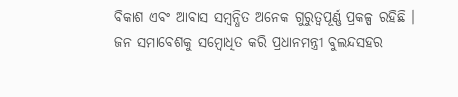ବିକାଶ ଏବଂ ଆବାସ ସମ୍ବନ୍ଧିତ ଅନେକ ଗୁରୁତ୍ୱପୂର୍ଣ୍ଣ ପ୍ରକଳ୍ପ ରହିଛି ।
ଜନ ସମାବେଶକୁ ସମ୍ବୋଧିତ କରି ପ୍ରଧାନମନ୍ତ୍ରୀ ବୁଲନ୍ଦସହର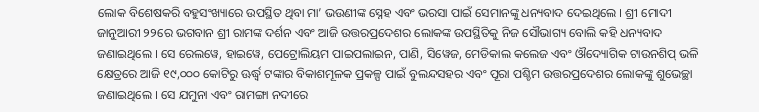ଲୋକ ବିଶେଷକରି ବହୁସଂଖ୍ୟାରେ ଉପସ୍ଥିତ ଥିବା ମା’ ଭଉଣୀଙ୍କ ସ୍ନେହ ଏବଂ ଭରସା ପାଇଁ ସେମାନଙ୍କୁ ଧନ୍ୟବାଦ ଦେଇଥିଲେ । ଶ୍ରୀ ମୋଦୀ ଜାନୁଆରୀ ୨୨ରେ ଭଗବାନ ଶ୍ରୀ ରାମଙ୍କ ଦର୍ଶନ ଏବଂ ଆଜି ଉତ୍ତରପ୍ରଦେଶର ଲୋକଙ୍କ ଉପସ୍ଥିତିକୁ ନିଜ ସୌଭାଗ୍ୟ ବୋଲି କହି ଧନ୍ୟବାଦ ଜଣାଇଥିଲେ । ସେ ରେଲୱେ, ହାଇୱେ, ପେଟ୍ରୋଲିୟମ ପାଇପଲାଇନ, ପାଣି, ସିୱେଜ, ମେଡିକାଲ କଲେଜ ଏବଂ ଔଦ୍ୟୋଗିକ ଟାଉନଶିପ୍ ଭଳି କ୍ଷେତ୍ରରେ ଆଜି ୧୯,୦୦୦ କୋଟିରୁ ଊର୍ଦ୍ଧ୍ୱ ଟଙ୍କାର ବିକାଶମୂଳକ ପ୍ରକଳ୍ପ ପାଇଁ ବୁଲନ୍ଦସହର ଏବଂ ପୂରା ପଶ୍ଚିମ ଉତ୍ତରପ୍ରଦେଶର ଲୋକଙ୍କୁ ଶୁଭେଚ୍ଛା ଜଣାଇଥିଲେ । ସେ ଯମୁନା ଏବଂ ରାମଙ୍ଗା ନଦୀରେ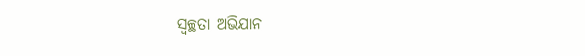ସ୍ୱଚ୍ଛତା ଅଭିଯାନ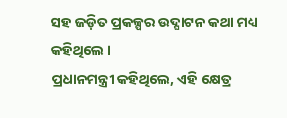ସହ ଜଡ଼ିତ ପ୍ରକଳ୍ପର ଉଦ୍ଘାଟନ କଥା ମଧ୍ୟ କହିଥିଲେ ।
ପ୍ରଧାନମନ୍ତ୍ରୀ କହିଥିଲେ, ଏହି କ୍ଷେତ୍ର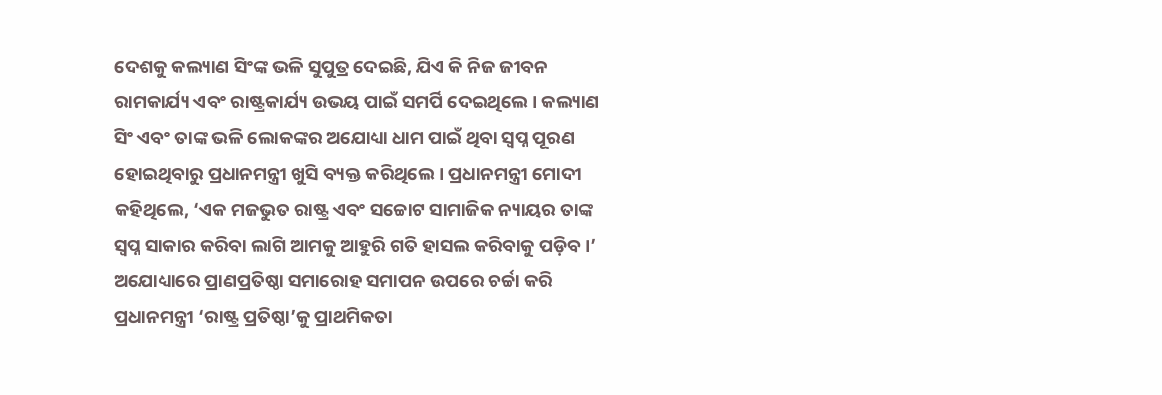ଦେଶକୁ କଲ୍ୟାଣ ସିଂଙ୍କ ଭଳି ସୁପୁତ୍ର ଦେଇଛି, ଯିଏ କି ନିଜ ଜୀବନ ରାମକାର୍ଯ୍ୟ ଏବଂ ରାଷ୍ଟ୍ରକାର୍ଯ୍ୟ ଉଭୟ ପାଇଁ ସମର୍ପି ଦେଇଥିଲେ । କଲ୍ୟାଣ ସିଂ ଏବଂ ତାଙ୍କ ଭଳି ଲୋକଙ୍କର ଅଯୋଧ୍ୟା ଧାମ ପାଇଁ ଥିବା ସ୍ୱପ୍ନ ପୂରଣ ହୋଇଥିବାରୁ ପ୍ରଧାନମନ୍ତ୍ରୀ ଖୁସି ବ୍ୟକ୍ତ କରିଥିଲେ । ପ୍ରଧାନମନ୍ତ୍ରୀ ମୋଦୀ କହିଥିଲେ, ‘ଏକ ମଜଭୁତ ରାଷ୍ଟ୍ର ଏବଂ ସଚ୍ଚୋଟ ସାମାଜିକ ନ୍ୟାୟର ତାଙ୍କ ସ୍ୱପ୍ନ ସାକାର କରିବା ଲାଗି ଆମକୁ ଆହୁରି ଗତି ହାସଲ କରିବାକୁ ପଡ଼ିବ ।’
ଅଯୋଧ୍ୟାରେ ପ୍ରାଣପ୍ରତିଷ୍ଠା ସମାରୋହ ସମାପନ ଉପରେ ଚର୍ଚ୍ଚା କରି ପ୍ରଧାନମନ୍ତ୍ରୀ ‘ରାଷ୍ଟ୍ର ପ୍ରତିଷ୍ଠା’କୁ ପ୍ରାଥମିକତା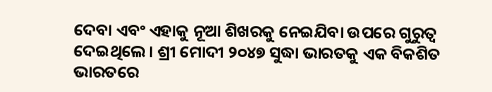ଦେବା ଏବଂ ଏହାକୁ ନୂଆ ଶିଖରକୁ ନେଇଯିବା ଉପରେ ଗୁରୁତ୍ୱ ଦେଇଥିଲେ । ଶ୍ରୀ ମୋଦୀ ୨୦୪୭ ସୁଦ୍ଧା ଭାରତକୁ ଏକ ବିକଶିତ ଭାରତରେ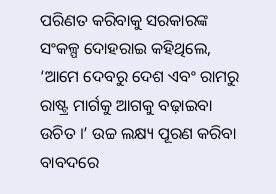ପରିଣତ କରିବାକୁ ସରକାରଙ୍କ ସଂକଳ୍ପ ଦୋହରାଇ କହିଥିଲେ, ‘ଆମେ ଦେବରୁ ଦେଶ ଏବଂ ରାମରୁ ରାଷ୍ଟ୍ର ମାର୍ଗକୁ ଆଗକୁ ବଢ଼ାଇବା ଉଚିତ ।’ ଉଚ୍ଚ ଲକ୍ଷ୍ୟ ପୂରଣ କରିବା ବାବଦରେ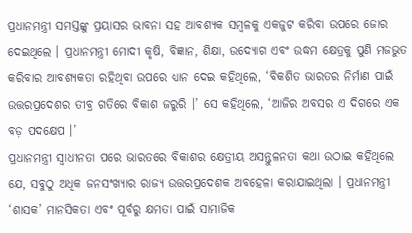ପ୍ରଧାନମନ୍ତ୍ରୀ ସମସ୍ତଙ୍କୁ ପ୍ରୟାସର ଭାବନା ସହ ଆବଶ୍ୟକ ସମ୍ବଳକୁ ଏକଜୁଟ କରିବା ଉପରେ ଜୋର ଦେଇଥିଲେ । ପ୍ରଧାନମନ୍ତ୍ରୀ ମୋଦୀ କୃଷି, ବିଜ୍ଞାନ, ଶିକ୍ଷା, ଉଦ୍ୟୋଗ ଏବଂ ଉଦ୍ଧମ କ୍ଷେତ୍ରକୁ ପୁଣି ମଜଭୁତ କରିବାର ଆବଶ୍ୟକତା ରହିଥିବା ଉପରେ ଧ୍ୟାନ ଦେଇ କହିଥିଲେ, ‘ବିକଶିତ ଭାରତର ନିର୍ମାଣ ପାଇଁ ଉତ୍ତରପ୍ରଦେଶର ତୀବ୍ର ଗତିରେ ବିକାଶ ଜରୁରି ।’ ସେ କହିଥିଲେ, ‘ଆଜିର ଅବସର ଏ ଦିଗରେ ଏକ ବଡ଼ ପଦକ୍ଷେପ ।’
ପ୍ରଧାନମନ୍ତ୍ରୀ ସ୍ୱାଧୀନତା ପରେ ଭାରତରେ ବିକାଶର କ୍ଷେତ୍ରୀୟ ଅସନ୍ତୁଳନତା କଥା ଉଠାଇ କହିଥିଲେ ଯେ, ସବୁଠୁ ଅଧିକ ଜନସଂଖ୍ୟାର ରାଜ୍ୟ ଉତ୍ତରପ୍ରଦେଶକ ଅବହେଳା କରାଯାଇଥିଲା । ପ୍ରଧାନମନ୍ତ୍ରୀ ‘ଶାସକ’ ମାନସିକତା ଏବଂ ପୂର୍ବରୁ କ୍ଷମତା ପାଇଁ ସାମାଜିକ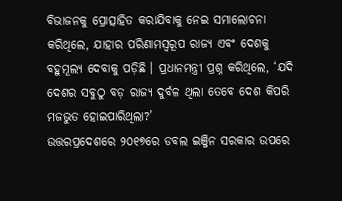ବିଭାଜନକୁ ପ୍ରୋତ୍ସାହିତ କରାଯିବାକୁ ନେଇ ସମାଲୋଚନା କରିଥିଲେ, ଯାହାର ପରିଣାମସ୍ୱରୂପ ରାଜ୍ୟ ଏବଂ ଦେଶକୁ ବହୁମୂଲ୍ୟ ଦେବାକୁ ପଡ଼ିଛି । ପ୍ରଧାନମନ୍ତ୍ରୀ ପ୍ରଶ୍ନ କରିଥିଲେ, ‘ଯଦି ଦେଶର ସବୁଠୁ ବଡ଼ ରାଜ୍ୟ ଦୁର୍ବଳ ଥିଲା ତେବେ ଦେଶ କିପରି ମଜଭୁତ ହୋଇପାରିଥିଲା?’
ଉତ୍ତରପ୍ରଦେଶରେ ୨୦୧୭ରେ ଡବଲ ଇଞ୍ଜିନ ସରକାର ଉପରେ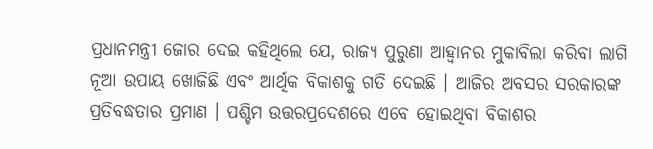ପ୍ରଧାନମନ୍ତ୍ରୀ ଜୋର ଦେଇ କହିଥିଲେ ଯେ, ରାଜ୍ୟ ପୁରୁଣା ଆହ୍ୱାନର ମୁକାବିଲା କରିବା ଲାଗି ନୂଆ ଉପାୟ ଖୋଜିଛି ଏବଂ ଆର୍ଥିକ ବିକାଶକୁ ଗତି ଦେଇଛି । ଆଜିର ଅବସର ସରକାରଙ୍କ ପ୍ରତିବଦ୍ଧତାର ପ୍ରମାଣ । ପଶ୍ଚିମ ଉତ୍ତରପ୍ରଦେଶରେ ଏବେ ହୋଇଥିବା ବିକାଶର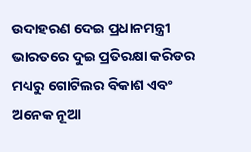ଉଦାହରଣ ଦେଇ ପ୍ରଧାନମନ୍ତ୍ରୀ ଭାରତରେ ଦୁଇ ପ୍ରତିରକ୍ଷା କରିଡର ମଧ୍ୟରୁ ଗୋଟିଲର ବିକାଶ ଏବଂ ଅନେକ ନୂଆ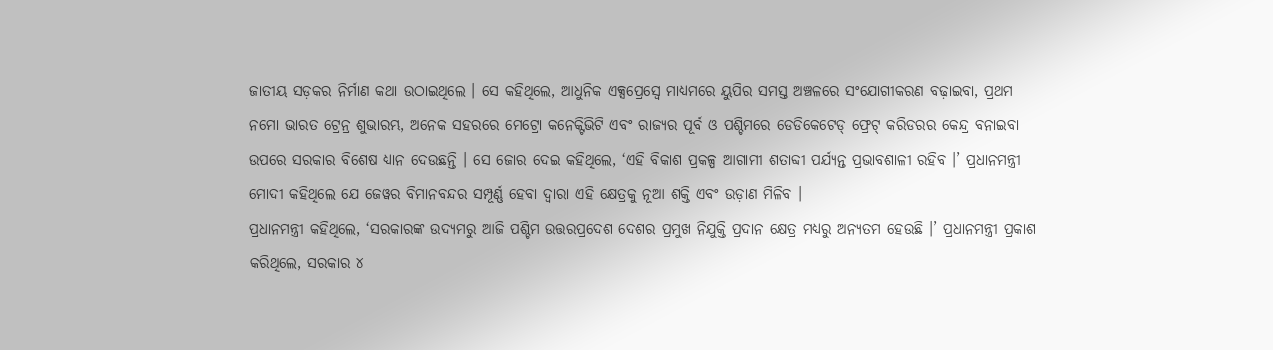ଜାତୀୟ ସଡ଼କର ନିର୍ମାଣ କଥା ଉଠାଇଥିଲେ । ସେ କହିଥିଲେ, ଆଧୁନିକ ଏକ୍ସପ୍ରେସ୍ୱେ ମାଧ୍ୟମରେ ୟୁପିର ସମସ୍ତ ଅଞ୍ଚଳରେ ସଂଯୋଗୀକରଣ ବଢ଼ାଇବା, ପ୍ରଥମ ନମୋ ଭାରତ ଟ୍ରେନ୍ର ଶୁଭାରମ୍ଭ, ଅନେକ ସହରରେ ମେଟ୍ରୋ କନେକ୍ଟିଭିଟି ଏବଂ ରାଜ୍ୟର ପୂର୍ବ ଓ ପଶ୍ଚିମରେ ଡେଡିକେଟେଡ୍ ଫ୍ରେଟ୍ କରିଡରର କେନ୍ଦ୍ର ବନାଇବା ଉପରେ ସରକାର ବିଶେଷ ଧ୍ୟାନ ଦେଉଛନ୍ତି । ସେ ଜୋର ଦେଇ କହିଥିଲେ, ‘ଏହି ବିକାଶ ପ୍ରକଳ୍ପ ଆଗାମୀ ଶତାବ୍ଦୀ ପର୍ଯ୍ୟନ୍ତ ପ୍ରଭାବଶାଳୀ ରହିବ ।’ ପ୍ରଧାନମନ୍ତ୍ରୀ ମୋଦୀ କହିଥିଲେ ଯେ ଜେୱର ବିମାନବନ୍ଦର ସମ୍ପୂର୍ଣ୍ଣ ହେବା ଦ୍ୱାରା ଏହି କ୍ଷେତ୍ରକୁ ନୂଆ ଶକ୍ତି ଏବଂ ଉଡ଼ାଣ ମିଳିବ ।
ପ୍ରଧାନମନ୍ତ୍ରୀ କହିଥିଲେ, ‘ସରକାରଙ୍କ ଉଦ୍ୟମରୁ ଆଜି ପଶ୍ଚିମ ଉତ୍ତରପ୍ରଦେଶ ଦେଶର ପ୍ରମୁଖ ନିଯୁକ୍ତି ପ୍ରଦାନ କ୍ଷେତ୍ର ମଧ୍ୟରୁ ଅନ୍ୟତମ ହେଉଛି ।’ ପ୍ରଧାନମନ୍ତ୍ରୀ ପ୍ରକାଶ କରିଥିଲେ, ସରକାର ୪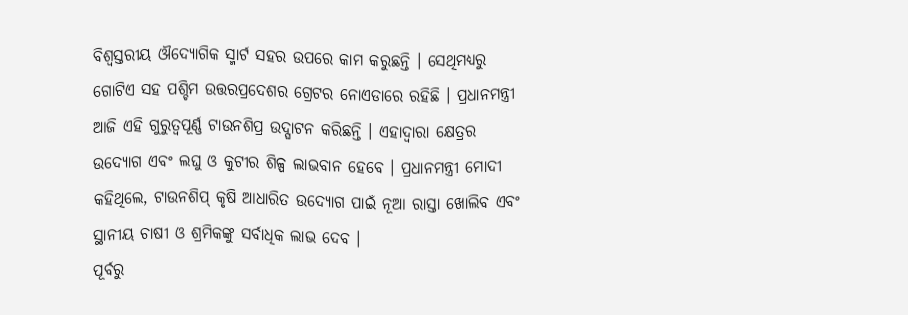ବିଶ୍ୱସ୍ତରୀୟ ଔଦ୍ୟୋଗିକ ସ୍ମାର୍ଟ ସହର ଉପରେ କାମ କରୁଛନ୍ତି । ସେଥିମଧ୍ୟରୁ ଗୋଟିଏ ସହ ପଶ୍ଚିମ ଉତ୍ତରପ୍ରଦେଶର ଗ୍ରେଟର ନୋଏଡାରେ ରହିଛି । ପ୍ରଧାନମନ୍ତ୍ରୀ ଆଜି ଏହି ଗୁରୁତ୍ୱପୂର୍ଣ୍ଣ ଟାଉନଶିପ୍ର ଉଦ୍ଘାଟନ କରିଛନ୍ତି । ଏହାଦ୍ୱାରା କ୍ଷେତ୍ରର ଉଦ୍ୟୋଗ ଏବଂ ଲଘୁ ଓ କୁଟୀର ଶିଳ୍ପ ଲାଭବାନ ହେବେ । ପ୍ରଧାନମନ୍ତ୍ରୀ ମୋଦୀ କହିଥିଲେ, ଟାଉନଶିପ୍ କୃଷି ଆଧାରିତ ଉଦ୍ୟୋଗ ପାଇଁ ନୂଆ ରାସ୍ତା ଖୋଲିବ ଏବଂ ସ୍ଥାନୀୟ ଚାଷୀ ଓ ଶ୍ରମିକଙ୍କୁ ସର୍ବାଧିକ ଲାଭ ଦେବ ।
ପୂର୍ବରୁ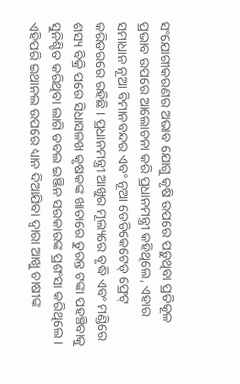ସଂଯୋଗୀକରଣର ଅଭାବ ଯୋଗୁ କୃଷି ଉପରେ ପଡ଼ୁଥିବା ପ୍ରତିକୂଳ ପ୍ରଭାବ ଉପରେ ଆଲୋଚନା କରି ପ୍ରଧାନମନ୍ତ୍ରୀ କହିଥିଲେ, ଏହାର ସମାଧାନ ନୂଆ ବିମାନବନ୍ଦର ଏବଂ ନୂଆ ଡେଡିକେଟେଡ୍ ଫ୍ରେଟ୍ କରିଡରରେ ରହିଛି । ପ୍ରଧାନମନ୍ତ୍ରୀ ଆଖୁର ମୂଲ୍ୟରେ ବୃଦ୍ଧି ଏବଂ ମଣ୍ଡିରେ ଶସ୍ୟ ବିକ୍ରି ପରେ ସିଧାସଳଖ କୃଷକଙ୍କ ଖାତାରେ ତୁରନ୍ତ ଟଙ୍କା ପହଞ୍ଚିବାକୁ ସୁନିଶ୍ଚିତ କରିଥିବା ଲାଗି ଡବଲ ଇଞ୍ଜିନ ସରକାରଙ୍କ ପ୍ରଶଂସା କରିଥିଲେ । ଏହିପରି ଇଥାନଲ ଉପରେ ଧ୍ୟାନ ଦିଆଯିବା ଦ୍ୱାରା ଆଖୁ ଚାଷୀଙ୍କ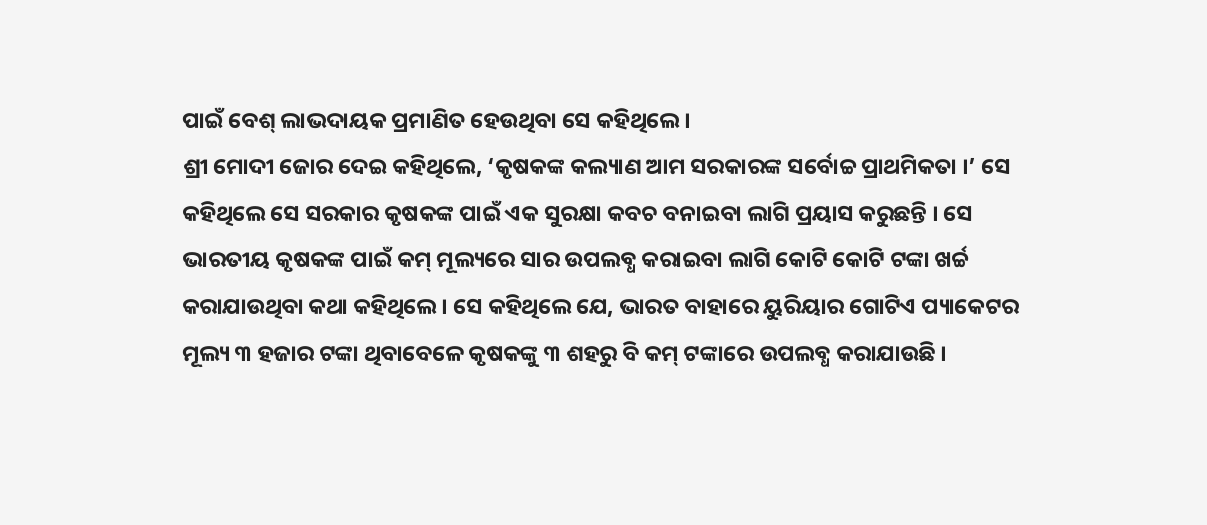ପାଇଁ ବେଶ୍ ଲାଭଦାୟକ ପ୍ରମାଣିତ ହେଉଥିବା ସେ କହିଥିଲେ ।
ଶ୍ରୀ ମୋଦୀ ଜୋର ଦେଇ କହିଥିଲେ, ‘କୃଷକଙ୍କ କଲ୍ୟାଣ ଆମ ସରକାରଙ୍କ ସର୍ବୋଚ୍ଚ ପ୍ରାଥମିକତା ।’ ସେ କହିଥିଲେ ସେ ସରକାର କୃଷକଙ୍କ ପାଇଁ ଏକ ସୁରକ୍ଷା କବଚ ବନାଇବା ଲାଗି ପ୍ରୟାସ କରୁଛନ୍ତି । ସେ ଭାରତୀୟ କୃଷକଙ୍କ ପାଇଁ କମ୍ ମୂଲ୍ୟରେ ସାର ଉପଲବ୍ଧ କରାଇବା ଲାଗି କୋଟି କୋଟି ଟଙ୍କା ଖର୍ଚ୍ଚ କରାଯାଉଥିବା କଥା କହିଥିଲେ । ସେ କହିଥିଲେ ଯେ, ଭାରତ ବାହାରେ ୟୁରିୟାର ଗୋଟିଏ ପ୍ୟାକେଟର ମୂଲ୍ୟ ୩ ହଜାର ଟଙ୍କା ଥିବାବେଳେ କୃଷକଙ୍କୁ ୩ ଶହରୁ ବି କମ୍ ଟଙ୍କାରେ ଉପଲବ୍ଧ କରାଯାଉଛି ।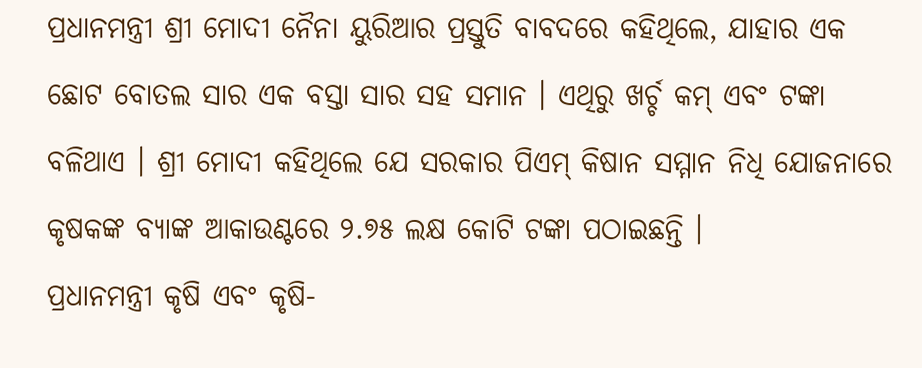ପ୍ରଧାନମନ୍ତ୍ରୀ ଶ୍ରୀ ମୋଦୀ ନୈନା ୟୁରିଆର ପ୍ରସ୍ତୁତି ବାବଦରେ କହିଥିଲେ, ଯାହାର ଏକ ଛୋଟ ବୋତଲ ସାର ଏକ ବସ୍ତା ସାର ସହ ସମାନ । ଏଥିରୁ ଖର୍ଚ୍ଚ କମ୍ ଏବଂ ଟଙ୍କା ବଳିଥାଏ । ଶ୍ରୀ ମୋଦୀ କହିଥିଲେ ଯେ ସରକାର ପିଏମ୍ କିଷାନ ସମ୍ମାନ ନିଧି ଯୋଜନାରେ କୃଷକଙ୍କ ବ୍ୟାଙ୍କ ଆକାଉଣ୍ଟରେ ୨.୭୫ ଲକ୍ଷ କୋଟି ଟଙ୍କା ପଠାଇଛନ୍ତି ।
ପ୍ରଧାନମନ୍ତ୍ରୀ କୃଷି ଏବଂ କୃଷି-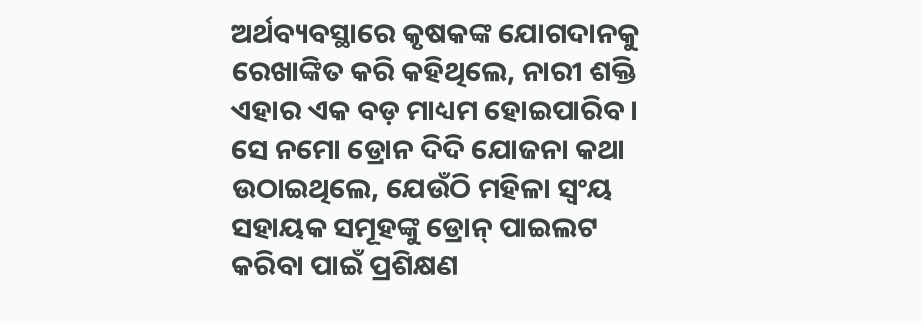ଅର୍ଥବ୍ୟବସ୍ଥାରେ କୃଷକଙ୍କ ଯୋଗଦାନକୁ ରେଖାଙ୍କିତ କରି କହିଥିଲେ, ନାରୀ ଶକ୍ତି ଏହାର ଏକ ବଡ଼ ମାଧ୍ୟମ ହୋଇପାରିବ । ସେ ନମୋ ଡ୍ରୋନ ଦିଦି ଯୋଜନା କଥା ଉଠାଇଥିଲେ, ଯେଉଁଠି ମହିଳା ସ୍ୱଂୟ ସହାୟକ ସମୂହଙ୍କୁ ଡ୍ରୋନ୍ ପାଇଲଟ କରିବା ପାଇଁ ପ୍ରଶିକ୍ଷଣ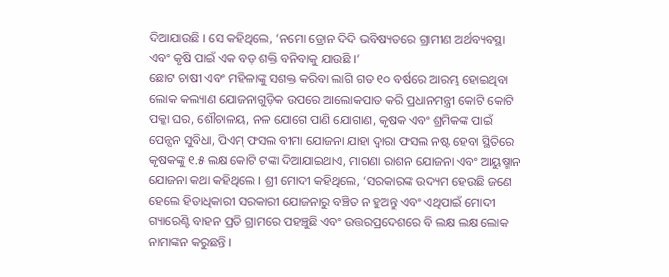ଦିଆଯାଉଛି । ସେ କହିଥିଲେ, ‘ନମୋ ଡ୍ରୋନ ଦିଦି ଭବିଷ୍ୟତରେ ଗ୍ରାମୀଣ ଅର୍ଥବ୍ୟବସ୍ଥା ଏବଂ କୃଷି ପାଇଁ ଏକ ବଡ଼ ଶକ୍ତି ବନିବାକୁ ଯାଉଛି ।’
ଛୋଟ ଚାଷୀ ଏବଂ ମହିଳାଙ୍କୁ ସଶକ୍ତ କରିବା ଲାଗି ଗତ ୧୦ ବର୍ଷରେ ଆରମ୍ଭ ହୋଇଥିବା ଲୋକ କଲ୍ୟାଣ ଯୋଜନାଗୁଡ଼ିକ ଉପରେ ଆଲୋକପାତ କରି ପ୍ରଧାନମନ୍ତ୍ରୀ କୋଟି କୋଟି ପକ୍କା ଘର, ଶୌଚାଳୟ, ନଳ ଯୋଗେ ପାଣି ଯୋଗାଣ, କୃଷକ ଏବଂ ଶ୍ରମିକଙ୍କ ପାଇଁ ପେନ୍ସନ ସୁବିଧା, ପିଏମ୍ ଫସଲ ବୀମା ଯୋଜନା ଯାହା ଦ୍ୱାରା ଫସଲ ନଷ୍ଟ ହେବା ସ୍ଥିତିରେ କୃଷକଙ୍କୁ ୧.୫ ଲକ୍ଷ କୋଟି ଟଙ୍କା ଦିଆଯାଇଥାଏ, ମାଗଣା ରାଶନ ଯୋଜନା ଏବଂ ଆୟୁଷ୍ମାନ ଯୋଜନା କଥା କହିଥିଲେ । ଶ୍ରୀ ମୋଦୀ କହିଥିଲେ, ‘ସରକାରଙ୍କ ଉଦ୍ୟମ ହେଉଛି ଜଣେ ହେଲେ ହିତାଧିକାରୀ ସରକାରୀ ଯୋଜନାରୁ ବଞ୍ଚିତ ନ ହୁଅନ୍ତୁ ଏବଂ ଏଥିପାଇଁ ମୋଦୀ ଗ୍ୟାରେଣ୍ଟି ବାହନ ପ୍ରତି ଗ୍ରାମରେ ପହଞ୍ଚୁଛି ଏବଂ ଉତ୍ତରପ୍ରଦେଶରେ ବି ଲକ୍ଷ ଲକ୍ଷ ଲୋକ ନାମାଙ୍କନ କରୁଛନ୍ତି ।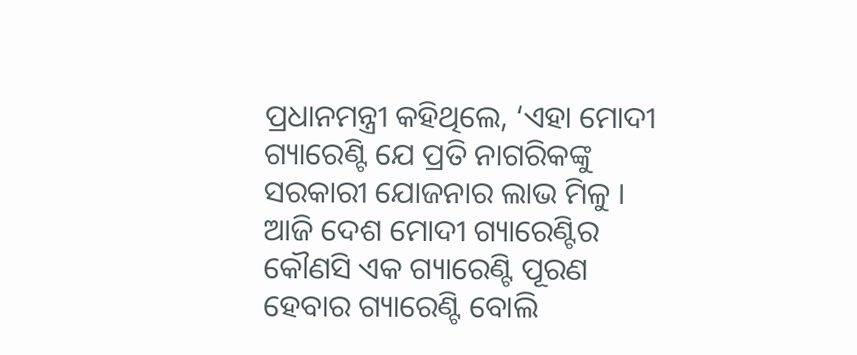ପ୍ରଧାନମନ୍ତ୍ରୀ କହିଥିଲେ, ‘ଏହା ମୋଦୀ ଗ୍ୟାରେଣ୍ଟି ଯେ ପ୍ରତି ନାଗରିକଙ୍କୁ ସରକାରୀ ଯୋଜନାର ଲାଭ ମିଳୁ । ଆଜି ଦେଶ ମୋଦୀ ଗ୍ୟାରେଣ୍ଟିର କୌଣସି ଏକ ଗ୍ୟାରେଣ୍ଟି ପୂରଣ ହେବାର ଗ୍ୟାରେଣ୍ଟି ବୋଲି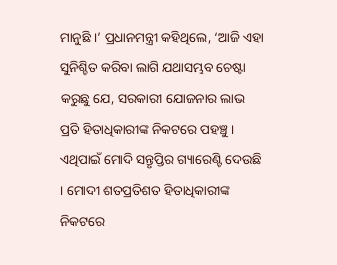ମାନୁଛି ।’ ପ୍ରଧାନମନ୍ତ୍ରୀ କହିଥିଲେ, ‘ଆଜି ଏହା ସୁନିଶ୍ଚିତ କରିବା ଲାଗି ଯଥାସମ୍ଭବ ଚେଷ୍ଟା କରୁଛୁ ଯେ, ସରକାରୀ ଯୋଜନାର ଲାଭ ପ୍ରତି ହିତାଧିକାରୀଙ୍କ ନିକଟରେ ପହଞ୍ଚୁ । ଏଥିପାଇଁ ମୋଦି ସନ୍ତୃପ୍ତିର ଗ୍ୟାରେଣ୍ଟି ଦେଉଛି । ମୋଦୀ ଶତପ୍ରତିଶତ ହିତାଧିକାରୀଙ୍କ ନିକଟରେ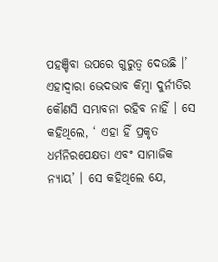ପହଞ୍ଚିବା ଉପରେ ଗୁରୁତ୍ୱ ଦେଉଛି ।’ ଏହାଦ୍ୱାରା ଭେଦଭାବ କିମ୍ବା ଦୁର୍ନୀତିର କୌଣସି ସମ୍ଭାବନା ରହିବ ନାହିଁ । ସେ କହିଥିଲେ, ‘ ଏହା ହିଁ ପ୍ରକୃତ ଧର୍ମନିରପେକ୍ଷତା ଏବଂ ସାମାଜିକ ନ୍ୟାୟ’ । ସେ କହିଥିଲେ ଯେ,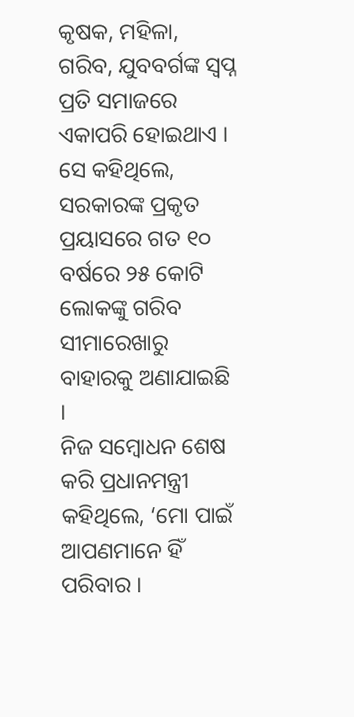କୃଷକ, ମହିଳା, ଗରିବ, ଯୁବବର୍ଗଙ୍କ ସ୍ୱପ୍ନ ପ୍ରତି ସମାଜରେ ଏକାପରି ହୋଇଥାଏ । ସେ କହିଥିଲେ, ସରକାରଙ୍କ ପ୍ରକୃତ ପ୍ରୟାସରେ ଗତ ୧୦ ବର୍ଷରେ ୨୫ କୋଟି ଲୋକଙ୍କୁ ଗରିବ ସୀମାରେଖାରୁ ବାହାରକୁ ଅଣାଯାଇଛି ।
ନିଜ ସମ୍ବୋଧନ ଶେଷ କରି ପ୍ରଧାନମନ୍ତ୍ରୀ କହିଥିଲେ, ‘ମୋ ପାଇଁ ଆପଣମାନେ ହିଁ ପରିବାର ।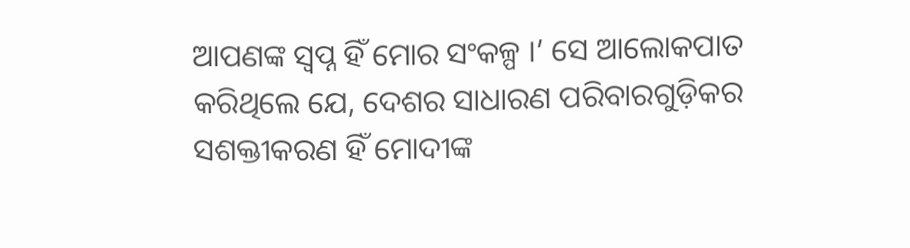ଆପଣଙ୍କ ସ୍ୱପ୍ନ ହିଁ ମୋର ସଂକଳ୍ପ ।’ ସେ ଆଲୋକପାତ କରିଥିଲେ ଯେ, ଦେଶର ସାଧାରଣ ପରିବାରଗୁଡ଼ିକର ସଶକ୍ତୀକରଣ ହିଁ ମୋଦୀଙ୍କ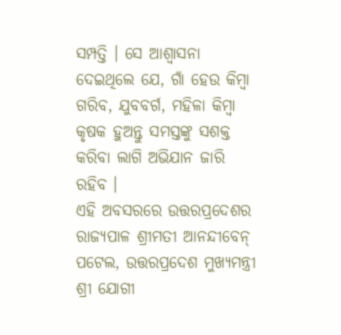ସମ୍ପତ୍ତି । ସେ ଆଶ୍ୱାସନା ଦେଇଥିଲେ ଯେ, ଗାଁ ହେଉ କିମ୍ବା ଗରିବ, ଯୁବବର୍ଗ, ମହିଳା କିମ୍ବା କୃଷକ ହୁଅନ୍ତୁ ସମସ୍ତଙ୍କୁ ସଶକ୍ତ କରିବା ଲାଗି ଅଭିଯାନ ଜାରି ରହିବ ।
ଏହି ଅବସରରେ ଉତ୍ତରପ୍ରଦେଶର ରାଜ୍ୟପାଳ ଶ୍ରୀମତୀ ଆନନ୍ଦୀବେନ୍ ପଟେଲ, ଉତ୍ତରପ୍ରଦେଶ ମୁଖ୍ୟମନ୍ତ୍ରୀ ଶ୍ରୀ ଯୋଗୀ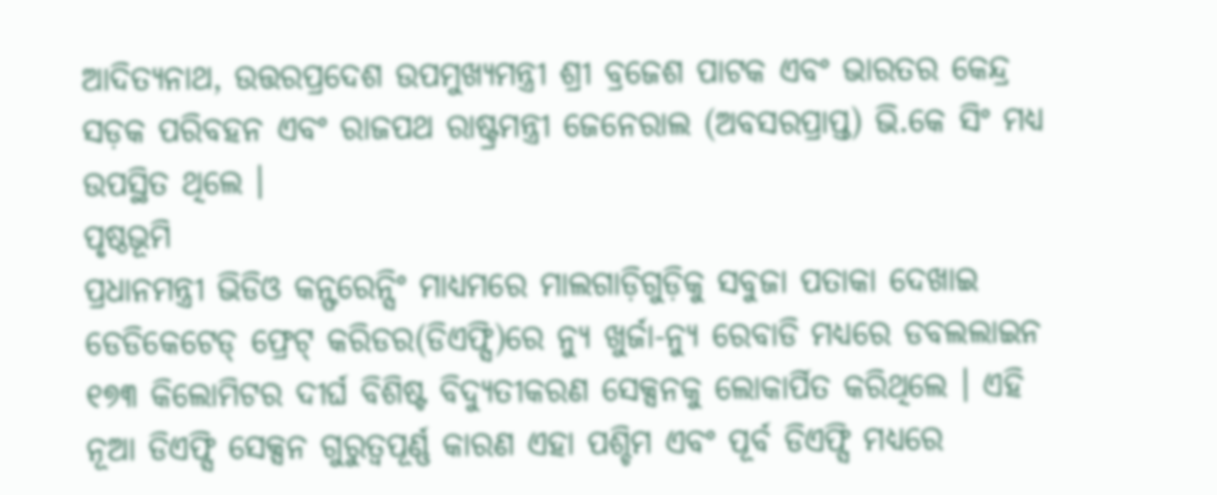ଆଦିତ୍ୟନାଥ, ଉତ୍ତରପ୍ରଦେଶ ଉପମୁଖ୍ୟମନ୍ତ୍ରୀ ଶ୍ରୀ ବ୍ରଜେଶ ପାଟକ ଏବଂ ଭାରତର କେନ୍ଦ୍ର ସଡ଼କ ପରିବହନ ଏବଂ ରାଜପଥ ରାଷ୍ଟ୍ରମନ୍ତ୍ରୀ ଜେନେରାଲ (ଅବସରପ୍ରାପ୍ତ) ଭି.କେ ସିଂ ମଧ୍ୟ ଉପସ୍ଥିତ ଥିଲେ ।
ପୃଷ୍ଠଭୂମି
ପ୍ରଧାନମନ୍ତ୍ରୀ ଭିଡିଓ କନ୍ଫରେନ୍ସିଂ ମାଧ୍ୟମରେ ମାଲଗାଡ଼ିଗୁଡ଼ିକୁ ସବୁଜା ପତାକା ଦେଖାଇ ଡେଡିକେଟେଡ୍ ଫ୍ରେଟ୍ କରିଡର(ଡିଏଫ୍ସି)ରେ ନ୍ୟୁ ଖୁର୍ଜା-ନ୍ୟୁ ରେବାଡି ମଧ୍ୟରେ ଡବଲଲାଇନ ୧୭୩ କିଲୋମିଟର ଦୀର୍ଘ ବିଶିଷ୍ଟ ବିଦ୍ୟୁତୀକରଣ ସେକ୍ସନକୁ ଲୋକାର୍ପିତ କରିଥିଲେ । ଏହି ନୂଆ ଡିଏଫ୍ସି ସେକ୍ସନ ଗୁରୁତ୍ୱପୂର୍ଣ୍ଣ କାରଣ ଏହା ପଶ୍ଚିମ ଏବଂ ପୂର୍ବ ଡିଏଫ୍ସି ମଧ୍ୟରେ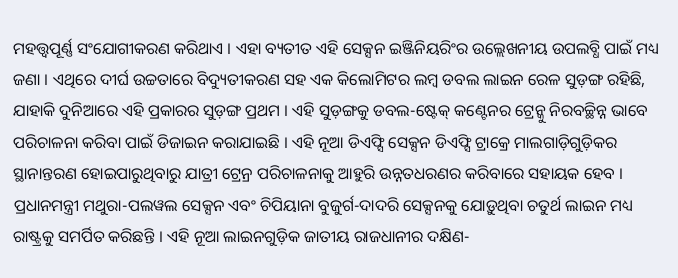ମହତ୍ତ୍ୱପୂର୍ଣ୍ଣ ସଂଯୋଗୀକରଣ କରିଥାଏ । ଏହା ବ୍ୟତୀତ ଏହି ସେକ୍ସନ ଇଞ୍ଜିନିୟରିଂର ଉଲ୍ଲେଖନୀୟ ଉପଲବ୍ଧି ପାଇଁ ମଧ୍ୟ ଜଣା । ଏଥିରେ ଦୀର୍ଘ ଉଚ୍ଚତାରେ ବିଦ୍ୟୁତୀକରଣ ସହ ଏକ କିଲୋମିଟର ଲମ୍ବ ଡବଲ ଲାଇନ ରେଳ ସୁଡ଼ଙ୍ଗ ରହିଛି, ଯାହାକି ଦୁନିଆରେ ଏହି ପ୍ରକାରର ସୁଡ଼ଙ୍ଗ ପ୍ରଥମ । ଏହି ସୁଡ଼ଙ୍ଗକୁ ଡବଲ-ଷ୍ଟେକ୍ କଣ୍ଟେନର ଟ୍ରେନ୍କୁ ନିରବଚ୍ଛିନ୍ନ ଭାବେ ପରିଚାଳନା କରିବା ପାଇଁ ଡିଜାଇନ କରାଯାଇଛି । ଏହି ନୂଆ ଡିଏଫ୍ସି ସେକ୍ସନ ଡିଏଫ୍ସି ଟ୍ରାକ୍ରେ ମାଲଗାଡ଼ିଗୁଡ଼ିକର ସ୍ଥାନାନ୍ତରଣ ହୋଇପାରୁଥିବାରୁ ଯାତ୍ରୀ ଟ୍ରେନ୍ର ପରିଚାଳନାକୁ ଆହୁରି ଉନ୍ନତଧରଣର କରିବାରେ ସହାୟକ ହେବ ।
ପ୍ରଧାନମନ୍ତ୍ରୀ ମଥୁରା-ପଲୱଲ ସେକ୍ସନ ଏବଂ ଚିପିୟାନା ବୁଜୁର୍ଗ-ଦାଦରି ସେକ୍ସନକୁ ଯୋଡ଼ୁଥିବା ଚତୁର୍ଥ ଲାଇନ ମଧ୍ୟ ରାଷ୍ଟ୍ରକୁ ସମର୍ପିତ କରିଛନ୍ତି । ଏହି ନୂଆ ଲାଇନଗୁଡ଼ିକ ଜାତୀୟ ରାଜଧାନୀର ଦକ୍ଷିଣ-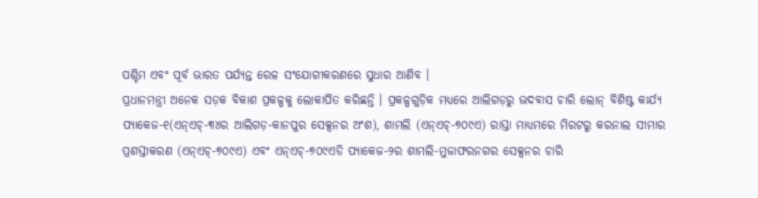ପଶ୍ଚିମ ଏବଂ ପୂର୍ବ ଭାରତ ପର୍ଯ୍ୟନ୍ତ ରେଳ ସଂଯୋଗୀକରଣରେ ସୁଧାର ଆଣିବ ।
ପ୍ରଧାନମନ୍ତ୍ରୀ ଅନେକ ସଡ଼କ ବିକାଶ ପ୍ରକଳ୍ପକୁ ଲୋକାର୍ପିତ କରିଛନ୍ତି । ପ୍ରକଳ୍ପଗୁଡ଼ିକ ମଧ୍ୟରେ ଆଲିଗଡ଼ରୁ ଭଦବାସ ଚାରି ଲୋନ୍ ବିଶିଷ୍ଟ କାର୍ଯ୍ୟ ପ୍ୟାକେଜ-୧(ଏନ୍ଏଚ୍-୩୪ର ଆଲିଗଡ଼-କାନପୁର ସେକ୍ସନର ଅଂଶ), ଶାମଲି (ଏନ୍ଏଚ୍-୭୦୯ଏ) ରାସ୍ତା ମାଧ୍ୟମରେ ମିରଟରୁ କରନାଲ ସୀମାର ପ୍ରଶସ୍ତୀକରଣ (ଏନ୍ଏଚ୍-୭୦୯ଏ) ଏବଂ ଏନ୍ଏଚ୍-୭୦୯ଏଡି ପ୍ୟାକେଜ-୨ର ଶାମଲି-ମୁଜାଫରନଗର ସେକ୍ସନର ଚାରି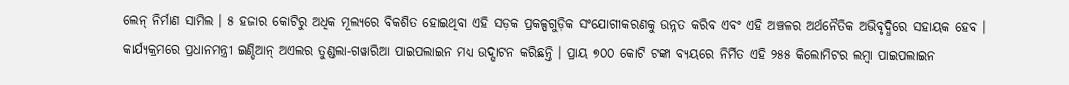ଲେନ୍ ନିର୍ମାଣ ସାମିଲ । ୫ ହଜାର କୋଟିରୁ ଅଧିକ ମୂଲ୍ୟରେ ବିକଶିତ ହୋଇଥିବା ଏହି ସଡ଼କ ପ୍ରକଳ୍ପଗୁଡ଼ିକ ସଂଯୋଗୀକରଣକୁ ଉନ୍ନତ କରିବ ଏବଂ ଏହି ଅଞ୍ଚଳର ଅର୍ଥନୈତିକ ଅଭିବୃଦ୍ଧିରେ ସହାୟକ ହେବ ।
କାର୍ଯ୍ୟକ୍ରମରେ ପ୍ରଧାନମନ୍ତ୍ରୀ ଇଣ୍ଡିଆନ୍ ଅଏଲର ତୁଣ୍ଡଲା-ଗୱାରିଆ ପାଇପଲାଇନ ମଧ୍ୟ ଉଦ୍ଘାଟନ କରିଛନ୍ତି । ପ୍ରାୟ ୭୦୦ କୋଟି ଟଙ୍କା ବ୍ୟୟରେ ନିର୍ମିତ ଏହି ୨୫୫ କିଲୋମିଟର ଲମ୍ବା ପାଇପଲାଇନ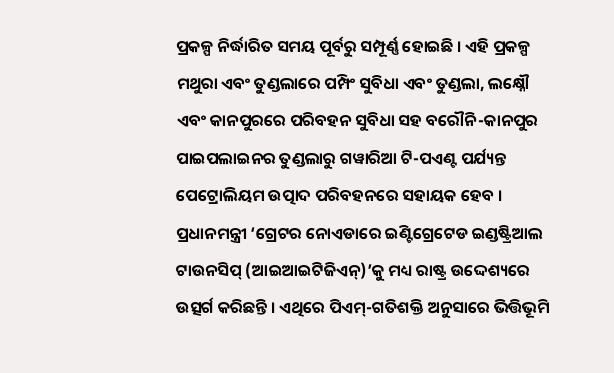ପ୍ରକଳ୍ପ ନିର୍ଦ୍ଧାରିତ ସମୟ ପୂର୍ବରୁ ସମ୍ପୂର୍ଣ୍ଣ ହୋଇଛି । ଏହି ପ୍ରକଳ୍ପ ମଥୁରା ଏବଂ ତୁଣ୍ଡଲାରେ ପମ୍ପିଂ ସୁବିଧା ଏବଂ ତୁଣ୍ଡଲା, ଲକ୍ଷ୍ନୌ ଏବଂ କାନପୁରରେ ପରିବହନ ସୁବିଧା ସହ ବରୌନି-କାନପୁର ପାଇପଲାଇନର ତୁଣ୍ଡଲାରୁ ଗୱାରିଆ ଟି-ପଏଣ୍ଟ ପର୍ଯ୍ୟନ୍ତ ପେଟ୍ରୋଲିୟମ ଉତ୍ପାଦ ପରିବହନରେ ସହାୟକ ହେବ ।
ପ୍ରଧାନମନ୍ତ୍ରୀ ‘ଗ୍ରେଟର ନୋଏଡାରେ ଇଣ୍ଟିଗ୍ରେଟେଡ ଇଣ୍ଡଷ୍ଟ୍ରିଆଲ ଟାଉନସିପ୍ (ଆଇଆଇଟିଜିଏନ୍)’କୁ ମଧ୍ୟ ରାଷ୍ଟ୍ର ଉଦ୍ଦେଶ୍ୟରେ ଉତ୍ସର୍ଗ କରିଛନ୍ତି । ଏଥିରେ ପିଏମ୍-ଗତିଶକ୍ତି ଅନୁସାରେ ଭିତ୍ତିଭୂମି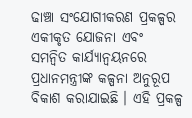ଢାଞ୍ଚା ସଂଯୋଗୀକରଣ ପ୍ରକଳ୍ପର ଏକୀକୃତ ଯୋଜନା ଏବଂ ସମନ୍ୱିତ କାର୍ଯ୍ୟାନ୍ୱୟନରେ ପ୍ରଧାନମନ୍ତ୍ରୀଙ୍କ କଳ୍ପନା ଅନୁରୂପ ବିକାଶ କରାଯାଇଛି । ଏହି ପ୍ରକଳ୍ପ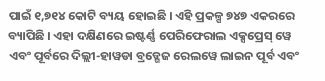ପାଇଁ ୧,୭୧୪ କୋଟି ବ୍ୟୟ ହୋଇଛି । ଏହି ପ୍ରକଳ୍ପ ୭୪୭ ଏକରରେ ବ୍ୟାପିଛି । ଏହା ଦକ୍ଷିଣରେ ଇଷ୍ଟର୍ଣ୍ଣ ପେରିଫେରାଲ ଏକ୍ସପ୍ରେସ୍ ୱେ ଏବଂ ପୂର୍ବରେ ଦିଲ୍ଲୀ-ହାୱଡା ବ୍ରଡ୍ଗେଜ ରେଲୱେ ଲାଇନ ପୂର୍ବ ଏବଂ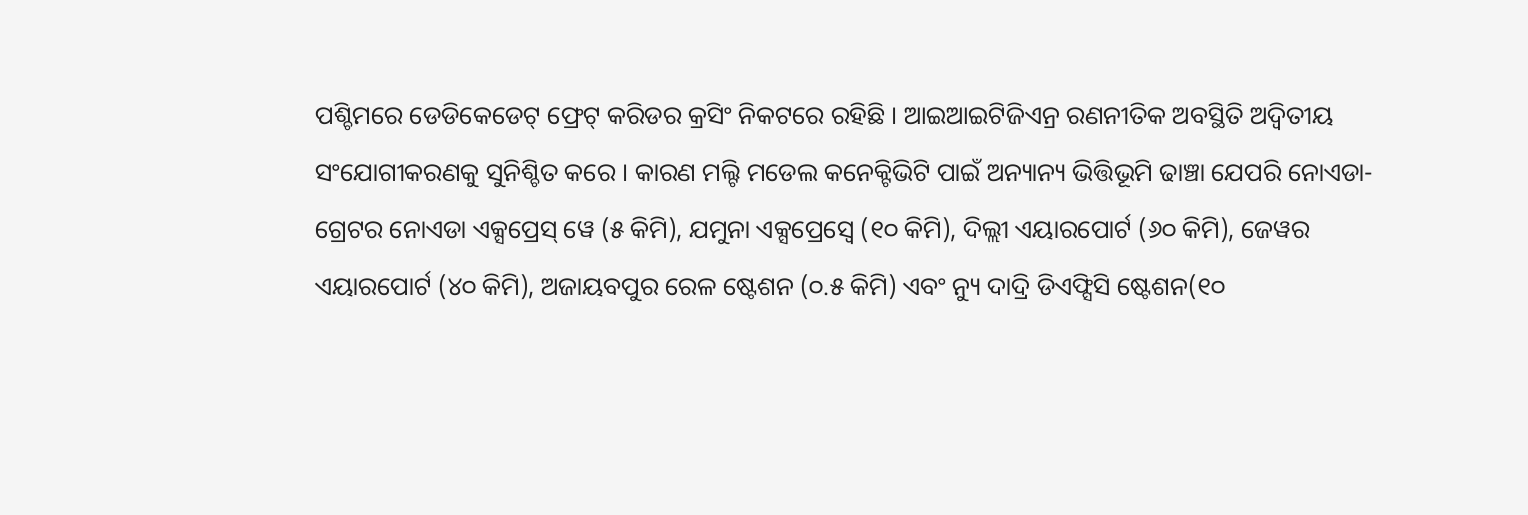ପଶ୍ଚିମରେ ଡେଡିକେଡେଟ୍ ଫ୍ରେଟ୍ କରିଡର କ୍ରସିଂ ନିକଟରେ ରହିଛି । ଆଇଆଇଟିଜିଏନ୍ର ରଣନୀତିକ ଅବସ୍ଥିତି ଅଦ୍ୱିତୀୟ ସଂଯୋଗୀକରଣକୁ ସୁନିଶ୍ଚିତ କରେ । କାରଣ ମଲ୍ଟି ମଡେଲ କନେକ୍ଟିଭିଟି ପାଇଁ ଅନ୍ୟାନ୍ୟ ଭିତ୍ତିଭୂମି ଢାଞ୍ଚା ଯେପରି ନୋଏଡା-ଗ୍ରେଟର ନୋଏଡା ଏକ୍ସପ୍ରେସ୍ ୱେ (୫ କିମି), ଯମୁନା ଏକ୍ସପ୍ରେସ୍ୱେ (୧୦ କିମି), ଦିଲ୍ଲୀ ଏୟାରପୋର୍ଟ (୬୦ କିମି), ଜେୱର ଏୟାରପୋର୍ଟ (୪୦ କିମି), ଅଜାୟବପୁର ରେଳ ଷ୍ଟେଶନ (୦.୫ କିମି) ଏବଂ ନ୍ୟୁ ଦାଦ୍ରି ଡିଏଫ୍ସିସି ଷ୍ଟେଶନ(୧୦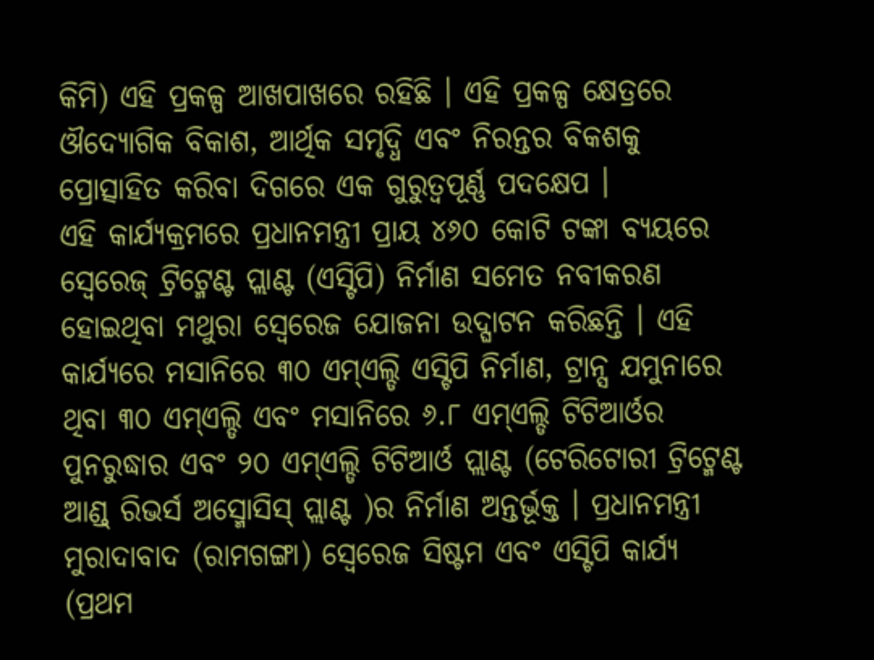କିମି) ଏହି ପ୍ରକଳ୍ପ ଆଖପାଖରେ ରହିଛି । ଏହି ପ୍ରକଳ୍ପ କ୍ଷେତ୍ରରେ ଔଦ୍ୟୋଗିକ ବିକାଶ, ଆର୍ଥିକ ସମୃଦ୍ଧି ଏବଂ ନିରନ୍ତର ବିକଶକୁ ପ୍ରୋତ୍ସାହିତ କରିବା ଦିଗରେ ଏକ ଗୁରୁତ୍ୱପୂର୍ଣ୍ଣ ପଦକ୍ଷେପ ।
ଏହି କାର୍ଯ୍ୟକ୍ରମରେ ପ୍ରଧାନମନ୍ତ୍ରୀ ପ୍ରାୟ ୪୬୦ କୋଟି ଟଙ୍କା ବ୍ୟୟରେ ସ୍ୱେରେଜ୍ ଟ୍ରିଟ୍ମେଣ୍ଟ ପ୍ଲାଣ୍ଟ (ଏସ୍ଟିପି) ନିର୍ମାଣ ସମେତ ନବୀକରଣ ହୋଇଥିବା ମଥୁରା ସ୍ୱେରେଜ ଯୋଜନା ଉଦ୍ଘାଟନ କରିଛନ୍ତି । ଏହି କାର୍ଯ୍ୟରେ ମସାନିରେ ୩୦ ଏମ୍ଏଲ୍ଡି ଏସ୍ଟିପି ନିର୍ମାଣ, ଟ୍ରାନ୍ସ ଯମୁନାରେ ଥିବା ୩୦ ଏମ୍ଏଲ୍ଡି ଏବଂ ମସାନିରେ ୬.୮ ଏମ୍ଏଲ୍ଡି ଟିଟିଆର୍ଓର ପୁନରୁଦ୍ଧାର ଏବଂ ୨୦ ଏମ୍ଏଲ୍ଡି ଟିଟିଆର୍ଓ ପ୍ଲାଣ୍ଟ (ଟେରିଟୋରୀ ଟ୍ରିଟ୍ମେଣ୍ଟ ଆଣ୍ଡ୍ ରିଭର୍ସ ଅସ୍ମୋସିସ୍ ପ୍ଲାଣ୍ଟ )ର ନିର୍ମାଣ ଅନ୍ତର୍ଭୂକ୍ତ । ପ୍ରଧାନମନ୍ତ୍ରୀ ମୁରାଦାବାଦ (ରାମଗଙ୍ଗା) ସ୍ୱେରେଜ ସିଷ୍ଟମ ଏବଂ ଏସ୍ଟିପି କାର୍ଯ୍ୟ (ପ୍ରଥମ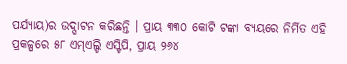ପର୍ଯ୍ୟାୟ)ର ଉଦ୍ଘାଟନ କରିଛନ୍ତି । ପ୍ରାୟ ୩୩୦ କୋଟି ଟଙ୍କା ବ୍ୟୟରେ ନିର୍ମିତ ଏହି ପ୍ରକଳ୍ପରେ ୫୮ ଏମ୍ଏଲ୍ଡି ଏସ୍ଟିପି, ପ୍ରାୟ ୨୬୪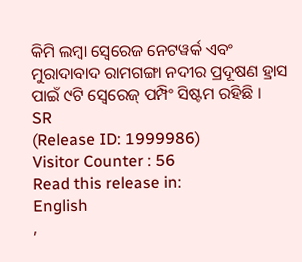କିମି ଲମ୍ବା ସ୍ୱେରେଜ ନେଟୱର୍କ ଏବଂ ମୁରାଦାବାଦ ରାମଗଙ୍ଗା ନଦୀର ପ୍ରଦୂଷଣ ହ୍ରାସ ପାଇଁ ୯ଟି ସ୍ୱେରେଜ୍ ପମ୍ପିଂ ସିଷ୍ଟମ ରହିଛି ।
SR
(Release ID: 1999986)
Visitor Counter : 56
Read this release in:
English
,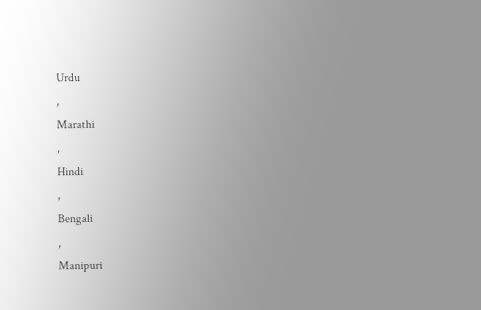Urdu
,
Marathi
,
Hindi
,
Bengali
,
Manipuri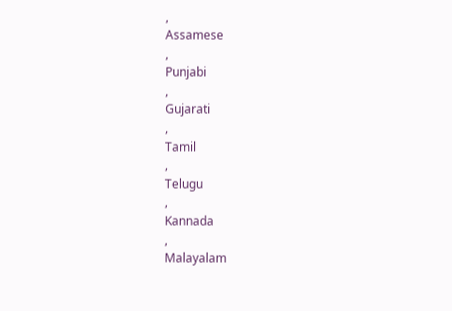,
Assamese
,
Punjabi
,
Gujarati
,
Tamil
,
Telugu
,
Kannada
,
Malayalam